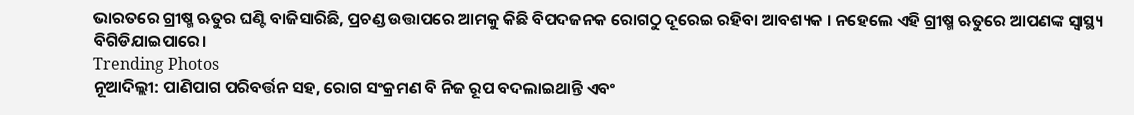ଭାରତରେ ଗ୍ରୀଷ୍ମ ଋତୁର ଘଣ୍ଟି ବାଜିସାରିଛି, ପ୍ରଚଣ୍ଡ ଉତ୍ତାପରେ ଆମକୁ କିଛି ବିପଦଜନକ ରୋଗଠୁ ଦୂରେଇ ରହିବା ଆବଶ୍ୟକ । ନହେଲେ ଏହି ଗ୍ରୀଷ୍ମ ଋତୁରେ ଆପଣଙ୍କ ସ୍ୱାସ୍ଥ୍ୟ ବିଗିଡିଯାଇପାରେ।
Trending Photos
ନୂଆଦିଲ୍ଲୀ: ପାଣିପାଗ ପରିବର୍ତ୍ତନ ସହ, ରୋଗ ସଂକ୍ରମଣ ବି ନିଜ ରୂପ ବଦଲାଇଥାନ୍ତି ଏବଂ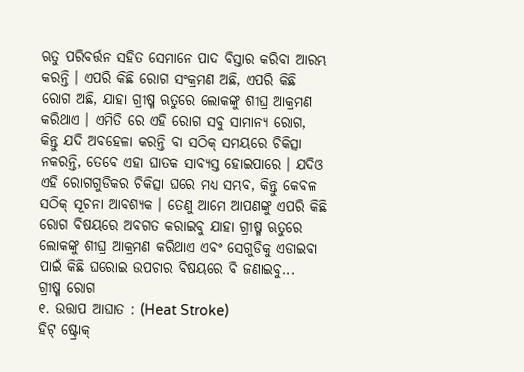ଋତୁ ପରିବର୍ତ୍ତନ ସହିତ ସେମାନେ ପାଦ ବିସ୍ତାର କରିବା ଆରମ୍ଭ କରନ୍ତି । ଏପରି କିଛି ରୋଗ ସଂକ୍ରମଣ ଅଛି, ଏପରି କିଛି ରୋଗ ଅଛି, ଯାହା ଗ୍ରୀଷ୍ମ ଋତୁରେ ଲୋକଙ୍କୁ ଶୀଘ୍ର ଆକ୍ରମଣ କରିଥାଏ । ଏମିତି ରେ ଏହି ରୋଗ ସବୁ ସାମାନ୍ୟ ରୋଗ, କିନ୍ତୁ ଯଦି ଅବହେଳା କରନ୍ତି ବା ସଠିକ୍ ସମୟରେ ଚିକିତ୍ସା ନକରନ୍ତି, ତେବେ ଏହା ଘାତକ ସାବ୍ୟସ୍ତ ହୋଇପାରେ । ଯଦିଓ ଏହି ରୋଗଗୁଡିକର ଚିକିତ୍ସା ଘରେ ମଧ୍ୟ ସମ୍ଭବ, କିନ୍ତୁ କେବଳ ସଠିକ୍ ସୂଚନା ଆବଶ୍ୟକ । ତେଣୁ ଆମେ ଆପଣଙ୍କୁ ଏପରି କିଛି ରୋଗ ବିଷୟରେ ଅବଗତ କରାଇବୁ ଯାହା ଗ୍ରୀଷ୍ମ ଋତୁରେ ଲୋକଙ୍କୁ ଶୀଘ୍ର ଆକ୍ରମଣ କରିଥାଏ ଏବଂ ସେଗୁଡିକୁ ଏଡାଇବା ପାଇଁ କିଛି ଘରୋଇ ଉପଚାର ବିଷୟରେ ବି ଜଣାଇବୁ...
ଗ୍ରୀଷ୍ମ ରୋଗ
୧. ଉତ୍ତାପ ଆଘାତ : (Heat Stroke)
ହିଟ୍ ଷ୍ଟ୍ରୋକ୍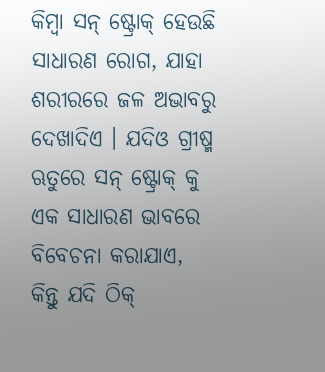କିମ୍ବା ସନ୍ ଷ୍ଟ୍ରୋକ୍ ହେଉଛି ସାଧାରଣ ରୋଗ, ଯାହା ଶରୀରରେ ଜଳ ଅଭାବରୁ ଦେଖାଦିଏ । ଯଦିଓ ଗ୍ରୀଷ୍ମ ଋତୁରେ ସନ୍ ଷ୍ଟ୍ରୋକ୍ କୁ ଏକ ସାଧାରଣ ଭାବରେ ବିବେଚନା କରାଯାଏ, କିନ୍ତୁ ଯଦି ଠିକ୍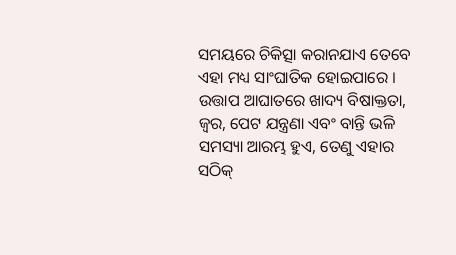ସମୟରେ ଚିକିତ୍ସା କରାନଯାଏ ତେବେ ଏହା ମଧ୍ୟ ସାଂଘାତିକ ହୋଇପାରେ । ଉତ୍ତାପ ଆଘାତରେ ଖାଦ୍ୟ ବିଷାକ୍ତତା, ଜ୍ୱର, ପେଟ ଯନ୍ତ୍ରଣା ଏବଂ ବାନ୍ତି ଭଳି ସମସ୍ୟା ଆରମ୍ଭ ହୁଏ, ତେଣୁ ଏହାର ସଠିକ୍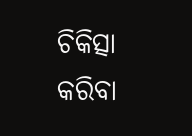ଚିକିତ୍ସା କରିବା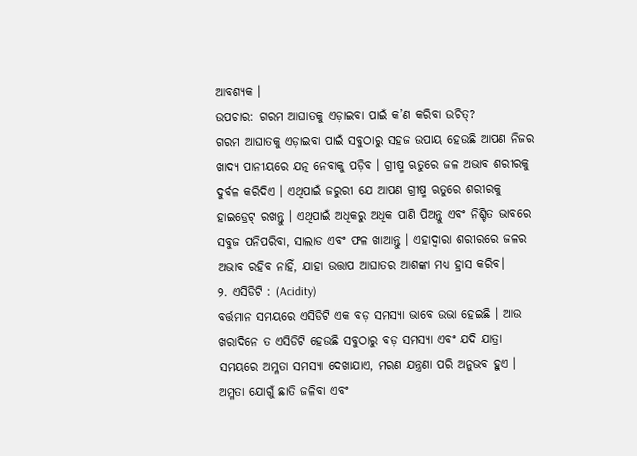ଆବଶ୍ୟକ ।
ଉପଚାର: ଗରମ ଆଘାତକୁ ଏଡ଼ାଇବା ପାଇଁ କ’ଣ କରିବା ଉଚିତ୍?
ଗରମ ଆଘାତକୁ ଏଡ଼ାଇବା ପାଇଁ ସବୁଠାରୁ ସହଜ ଉପାୟ ହେଉଛି ଆପଣ ନିଜର ଖାଦ୍ୟ ପାନୀୟରେ ଯତ୍ନ ନେବାକୁ ପଡ଼ିବ । ଗ୍ରୀଷ୍ମ ଋତୁରେ ଜଳ ଅଭାବ ଶରୀରକୁ ଦୁର୍ବଳ କରିଦିଏ । ଏଥିପାଇଁ ଜରୁରୀ ଯେ ଆପଣ ଗ୍ରୀଷ୍ମ ଋତୁରେ ଶରୀରକୁ ହାଇଡ୍ରେଟ୍ ରଖନ୍ତୁ । ଏଥିପାଇଁ ଅଧିକରୁ ଅଧିକ ପାଣି ପିଅନ୍ତୁ ଏବଂ ନିଶ୍ଚିତ ଭାବରେ ସବୁଜ ପନିପରିବା, ସାଲାଡ ଏବଂ ଫଳ ଖାଆନ୍ତୁ । ଏହାଦ୍ୱାରା ଶରୀରରେ ଜଳର ଅଭାବ ରହିବ ନାହିଁ, ଯାହା ଉତ୍ତାପ ଆଘାତର ଆଶଙ୍କା ମଧ୍ୟ ହ୍ରାସ କରିବ।
୨. ଏସିଡିଟି : (Acidity)
ବର୍ତ୍ତମାନ ସମୟରେ ଏସିଡିଟି ଏକ ବଡ଼ ସମସ୍ୟା ଭାବେ ଉଭା ହେଇଛି । ଆଉ ଖରାଦିନେ ତ ଏସିଡିଟି ହେଉଛି ସବୁଠାରୁ ବଡ଼ ସମସ୍ୟା ଏବଂ ଯଦି ଯାତ୍ରା ସମୟରେ ଅମ୍ଳତା ସମସ୍ୟା ଦେଖାଯାଏ, ମରଣ ଯନ୍ତ୍ରଣା ପରି ଅନୁଭବ ହୁଏ । ଅମ୍ଳତା ଯୋଗୁଁ ଛାତି ଜଳିବା ଏବଂ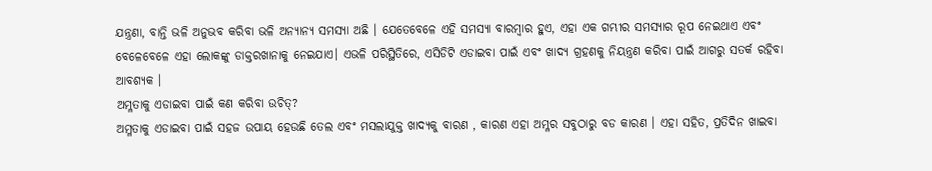ଯନ୍ତ୍ରଣା, ବାନ୍ତି ଭଳି ଅନୁଭବ କରିବା ଭଳି ଅନ୍ୟାନ୍ୟ ସମସ୍ୟା ଅଛି । ଯେତେବେଳେ ଏହି ସମସ୍ୟା ବାରମ୍ବାର ହୁଏ, ଏହା ଏକ ଗମ୍ଭୀର ସମସ୍ୟାର ରୂପ ନେଇଥାଏ ଏବଂ ବେଳେବେଳେ ଏହା ଲୋକଙ୍କୁ ଡାକ୍ତରଖାନାକୁ ନେଇଯାଏ। ଏଭଳି ପରିସ୍ଥିତିରେ, ଏସିଡିଟି ଏଡାଇବା ପାଇଁ ଏବଂ ଖାଦ୍ୟ ଗ୍ରହଣକୁ ନିୟନ୍ତ୍ରଣ କରିବା ପାଇଁ ଆଗରୁ ସତର୍କ ରହିବା ଆବଶ୍ୟକ ।
ଅମ୍ଳତାକୁ ଏଡାଇବା ପାଇଁ କଣ କରିବା ଉଚିତ୍?
ଅମ୍ଳତାକୁ ଏଡାଇବା ପାଇଁ ସହଜ ଉପାୟ ହେଉଛି ତେଲ ଏବଂ ମସଲାଯୁକ୍ତ ଖାଦ୍ୟକୁ ବାରଣ , କାରଣ ଏହା ଅମ୍ଳର ସବୁଠାରୁ ବଡ କାରଣ । ଏହା ସହିତ, ପ୍ରତିଦିନ ଖାଇବା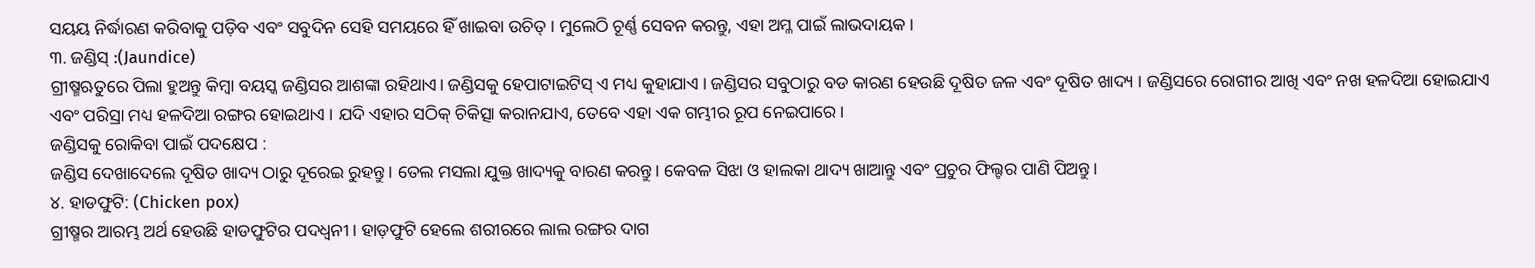ସୟୟ ନିର୍ଦ୍ଧାରଣ କରିବାକୁ ପଡ଼ିବ ଏବଂ ସବୁଦିନ ସେହି ସମୟରେ ହିଁ ଖାଇବା ଉଚିତ୍ । ମୁଲେଠି ଚୂର୍ଣ୍ଣ ସେବନ କରନ୍ତୁ, ଏହା ଅମ୍ଳ ପାଇଁ ଲାଭଦାୟକ।
୩. ଜଣ୍ଡିସ୍ :(Jaundice)
ଗ୍ରୀଷ୍ମଋତୁରେ ପିଲା ହୁଅନ୍ତୁ କିମ୍ବା ବୟସ୍କ ଜଣ୍ଡିସର ଆଶଙ୍କା ରହିଥାଏ। ଜଣ୍ଡିସକୁ ହେପାଟାଇଟିସ୍ ଏ ମଧ୍ୟ କୁହାଯାଏ । ଜଣ୍ଡିସର ସବୁଠାରୁ ବଡ କାରଣ ହେଉଛି ଦୂଷିତ ଜଳ ଏବଂ ଦୂଷିତ ଖାଦ୍ୟ । ଜଣ୍ଡିସରେ ରୋଗୀର ଆଖି ଏବଂ ନଖ ହଳଦିଆ ହୋଇଯାଏ ଏବଂ ପରିସ୍ରା ମଧ୍ୟ ହଳଦିଆ ରଙ୍ଗର ହୋଇଥାଏ । ଯଦି ଏହାର ସଠିକ୍ ଚିକିତ୍ସା କରାନଯାଏ, ତେବେ ଏହା ଏକ ଗମ୍ଭୀର ରୂପ ନେଇପାରେ ।
ଜଣ୍ଡିସକୁ ରୋକିବା ପାଇଁ ପଦକ୍ଷେପ :
ଜଣ୍ଡିସ ଦେଖାଦେଲେ ଦୂଷିତ ଖାଦ୍ୟ ଠାରୁ ଦୂରେଇ ରୁହନ୍ତୁ । ତେଲ ମସଲା ଯୁକ୍ତ ଖାଦ୍ୟକୁ ବାରଣ କରନ୍ତୁ। କେବଳ ସିଝା ଓ ହାଲକା ଥାଦ୍ୟ ଖାଆନ୍ତୁ ଏବଂ ପ୍ରଚୁର ଫିଲ୍ଟର ପାଣି ପିଅନ୍ତୁ।
୪. ହାଡଫୁଟି: (Chicken pox)
ଗ୍ରୀଷ୍ମର ଆରମ୍ଭ ଅର୍ଥ ହେଉଛି ହାଡଫୁଟିର ପଦଧ୍ୱନୀ । ହାଡ଼ଫୁଟି ହେଲେ ଶରୀରରେ ଲାଲ ରଙ୍ଗର ଦାଗ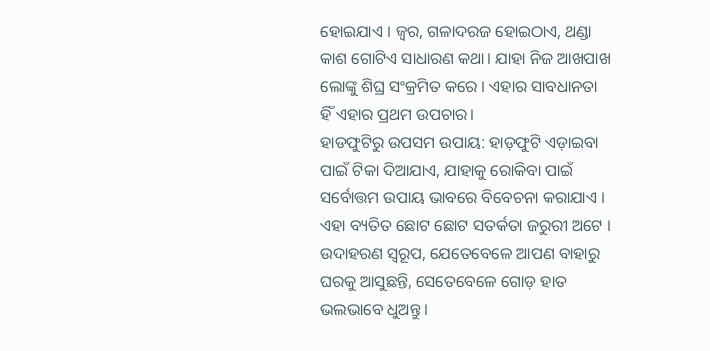ହୋଇଯାଏ । ଜ୍ୱର, ଗଳାଦରଜ ହୋଇଠାଏ, ଥଣ୍ଡା କାଶ ଗୋଟିଏ ସାଧାରଣ କଥା। ଯାହା ନିଜ ଆଖପାଖ ଲୋଙ୍କୁ ଶିଘ୍ର ସଂକ୍ରମିତ କରେ । ଏହାର ସାବଧାନତା ହିଁ ଏହାର ପ୍ରଥମ ଉପଚାର।
ହାଡଫୁଟିରୁ ଉପସମ ଉପାୟ: ହାଡ଼ଫୁଟି ଏଡ଼ାଇବା ପାଇଁ ଟିକା ଦିଆଯାଏ, ଯାହାକୁ ରୋକିବା ପାଇଁ ସର୍ବୋତ୍ତମ ଉପାୟ ଭାବରେ ବିବେଚନା କରାଯାଏ । ଏହା ବ୍ୟତିତ ଛୋଟ ଛୋଟ ସତର୍କତା ଜରୁରୀ ଅଟେ । ଉଦାହରଣ ସ୍ୱରୂପ, ଯେତେବେଳେ ଆପଣ ବାହାରୁ ଘରକୁ ଆସୁଛନ୍ତି, ସେତେବେଳେ ଗୋଡ଼ ହାତ ଭଲଭାବେ ଧୁଅନ୍ତୁ ।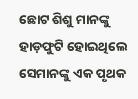ଛୋଟ ଶିଶୁ ମାନଙ୍କୁ ହାଡ଼ଫୁଟି ହୋଇଥିଲେ ସେମାନଙ୍କୁ ଏକ ପୃଥକ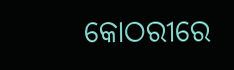କୋଠରୀରେ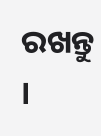ରଖନ୍ତୁ ।